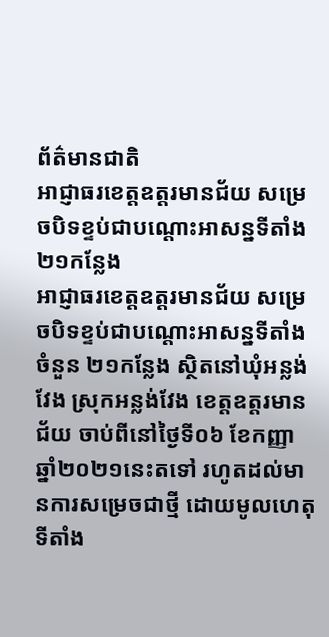ព័ត៌មានជាតិ
អាជ្ញាធរខេត្តឧត្ដរមានជ័យ សម្រេចបិទខ្ទប់ជាបណ្តោះអាសន្នទីតាំង ២១កន្លែង
អាជ្ញាធរខេត្តឧត្ដរមានជ័យ សម្រេចបិទខ្ទប់ជាបណ្តោះអាសន្នទីតាំងចំនួន ២១កន្លែង ស្ថិតនៅឃុំអន្លង់វែង ស្រុកអន្លង់វែង ខេត្តឧត្តរមានជ័យ ចាប់ពីនៅថ្ងៃទី០៦ ខែកញ្ញា ឆ្នាំ២០២១នេះតទៅ រហូតដល់មានការសម្រេចជាថ្មី ដោយមូលហេតុទីតាំង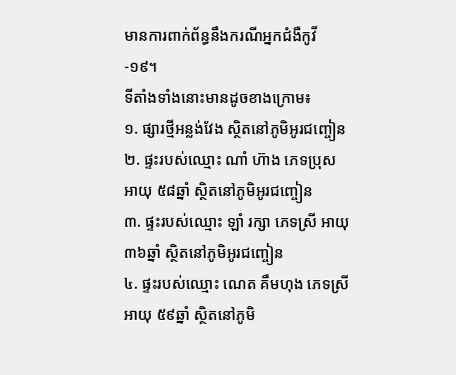មានការពាក់ព័ន្ធនឹងករណីអ្នកជំងឺកូវី-១៩។
ទីតាំងទាំងនោះមានដូចខាងក្រោម៖
១. ផ្សារថ្មីអន្លង់វែង ស្ថិតនៅភូមិអូរជញ្ចៀន
២. ផ្ទះរបស់ឈ្មោះ ណាំ ហ៊ាង ភេទប្រុស អាយុ ៥៨ឆ្នាំ ស្ថិតនៅភូមិអូរជញ្ចៀន
៣. ផ្ទះរបស់ឈ្មោះ ឡាំ រក្សា ភេទស្រី អាយុ ៣៦ឆ្នាំ ស្ថិតនៅភូមិអូរជញ្ចៀន
៤. ផ្ទះរបស់ឈ្មោះ ណេត គឹមហុង ភេទស្រី អាយុ ៥៩ឆ្នាំ ស្ថិតនៅភូមិ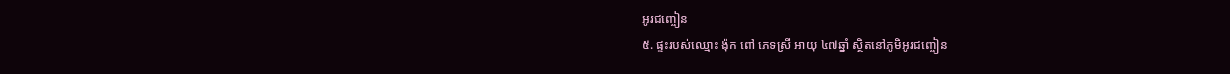អូរជញ្ចៀន
៥. ផ្ទះរបស់ឈ្មោះ ង៉ុក ពៅ ភេទស្រី អាយុ ៤៧ឆ្នាំ ស្ថិតនៅភូមិអូរជញ្ចៀន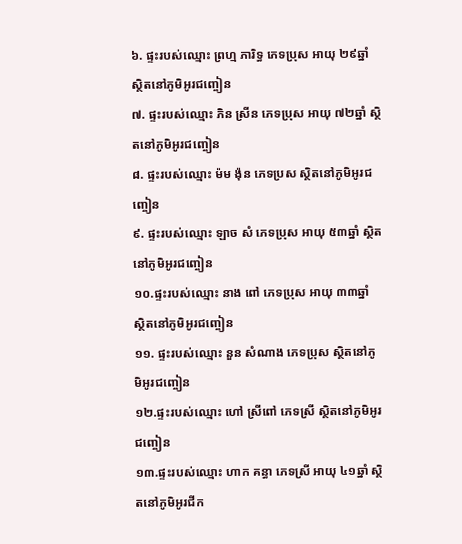៦. ផ្ទះរបស់ឈ្មោះ ព្រហ្ម ភារិទ្ធ ភេទប្រុស អាយុ ២៩ឆ្នាំ ស្ថិតនៅភូមិអូរជញ្ចៀន
៧. ផ្ទះរបស់ឈ្មោះ ភិន ស្រីន ភេទប្រុស អាយុ ៧២ឆ្នាំ ស្ថិតនៅភូមិអូរជញ្ចៀន
៨. ផ្ទះរបស់ឈ្មោះ ម៉ម ង៉ុន ភេទប្រស ស្ថិតនៅភូមិអូរជញ្ចៀន
៩. ផ្ទះរបស់ឈ្មោះ ឡាច សំ ភេទប្រុស អាយុ ៥៣ឆ្នាំ ស្ថិតនៅភូមិអូរជញ្ចៀន
១០.ផ្ទះរបស់ឈ្មោះ នាង ពៅ ភេទប្រុស អាយុ ៣៣ឆ្នាំ ស្ថិតនៅភូមិអូរជញ្ចៀន
១១. ផ្ទះរបស់ឈ្មោះ នួន សំណាង ភេទប្រុស ស្ថិតនៅភូមិអូរជញ្ចៀន
១២.ផ្ទះរបស់ឈ្មោះ ហៅ ស្រីពៅ ភេទស្រី ស្ថិតនៅភូមិអូរជញ្ចៀន
១៣.ផ្ទះរបស់ឈ្មោះ ហាក គន្ធា ភេទស្រី អាយុ ៤១ឆ្នាំ ស្ថិតនៅភូមិអូរជីក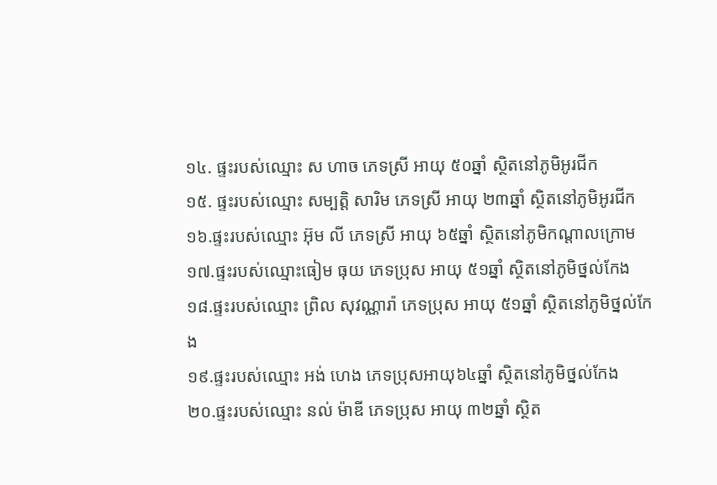១៤. ផ្ទះរបស់ឈ្មោះ ស ហាច ភេទស្រី អាយុ ៥០ឆ្នាំ ស្ថិតនៅភូមិអូរជីក
១៥. ផ្ទះរបស់ឈ្មោះ សម្បត្តិ សារិម ភេទស្រី អាយុ ២៣ឆ្នាំ ស្ថិតនៅភូមិអូរជីក
១៦.ផ្ទះរបស់ឈ្មោះ អ៊ុម លី ភេទស្រី អាយុ ៦៥ឆ្នាំ ស្ថិតនៅភូមិកណ្តាលក្រោម
១៧.ផ្ទះរបស់ឈ្មោះធៀម ធុយ ភេទប្រុស អាយុ ៥១ឆ្នាំ ស្ថិតនៅភូមិថ្នល់កែង
១៨.ផ្ទះរបស់ឈ្មោះ ព្រិល សុវណ្ណារ៉ា ភេទប្រុស អាយុ ៥១ឆ្នាំ ស្ថិតនៅភូមិថ្នល់កែង
១៩.ផ្ទះរបស់ឈ្មោះ អង់ ហេង ភេទប្រុសអាយុ៦៤ឆ្នាំ ស្ថិតនៅភូមិថ្នល់កែង
២០.ផ្ទះរបស់ឈ្មោះ នល់ ម៉ាឌី ភេទប្រុស អាយុ ៣២ឆ្នាំ ស្ថិត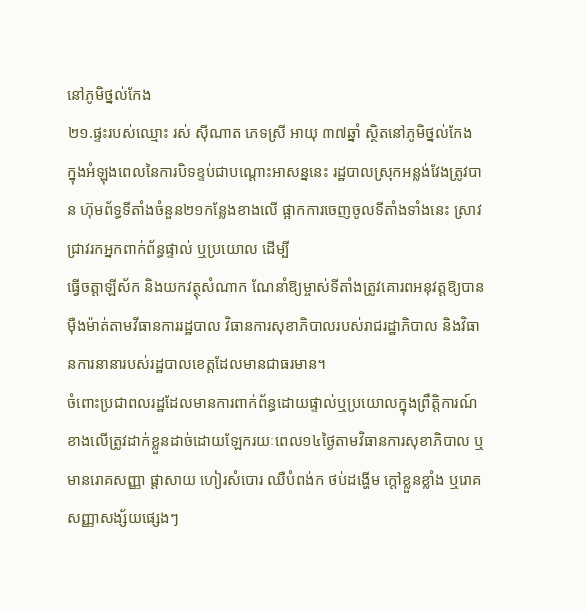នៅភូមិថ្នល់កែង
២១.ផ្ទះរបស់ឈ្មោះ រស់ សុីណាត ភេទស្រី អាយុ ៣៧ឆ្នាំ ស្ថិតនៅភូមិថ្នល់កែង
ក្នុងអំឡុងពេលនៃការបិទខ្ទប់ជាបណ្តោះអាសន្ននេះ រដ្ឋបាលស្រុកអន្លង់វែងត្រូវបាន ហ៊ុមព័ទ្ធទីតាំងចំនួន២១កន្លែងខាងលើ ផ្អាកការចេញចូលទីតាំងទាំងនេះ ស្រាវជ្រាវរកអ្នកពាក់ព័ន្ធផ្ទាល់ ឬប្រយោល ដើម្បី
ធ្វើចត្តាឡីស័ក និងយកវត្ថុសំណាក ណែនាំឱ្យម្ចាស់ទីតាំងត្រូវគោរពអនុវត្តឱ្យបានមុឺងម៉ាត់តាមវីធានការរដ្ឋបាល វិធានការសុខាភិបាលរបស់រាជរដ្ឋាភិបាល និងវិធានការនានារបស់រដ្ឋបាលខេត្តដែលមានជាធរមាន។
ចំពោះប្រជាពលរដ្ឋដែលមានការពាក់ព័ន្ធដោយផ្ទាល់ឬប្រយោលក្នុងព្រឹត្តិការណ៍ខាងលើត្រូវដាក់ខ្លួនដាច់ដោយឡែករយៈពេល១៤ថ្ងៃតាមវិធានការសុខាភិបាល ឬមានរោគសញ្ញា ផ្តាសាយ ហៀរសំបោរ ឈឺបំពង់ក ថប់ដង្ហើម ក្តៅខ្លួនខ្លាំង ឬរោគសញ្ញាសង្ស័យផ្សេងៗ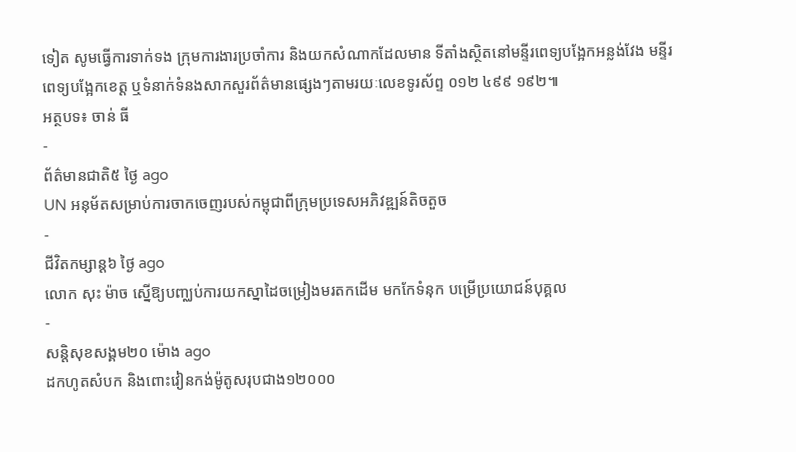ទៀត សូមធ្វើការទាក់ទង ក្រុមការងារប្រចាំការ និងយកសំណាកដែលមាន ទីតាំងស្ថិតនៅមន្ទីរពេទ្យបង្អែកអន្លង់វែង មន្ទីរពេទ្យបង្អែកខេត្ត ឬទំនាក់ទំនងសាកសួរព័ត៌មានផ្សេងៗតាមរយៈលេខទូរស័ព្ទ ០១២ ៤៩៩ ១៩២៕
អត្ថបទ៖ ចាន់ ធី
-
ព័ត៌មានជាតិ៥ ថ្ងៃ ago
UN អនុម័តសម្រាប់ការចាកចេញរបស់កម្ពុជាពីក្រុមប្រទេសអភិវឌ្ឍន៍តិចតួច
-
ជីវិតកម្សាន្ដ៦ ថ្ងៃ ago
លោក សុះ ម៉ាច ស្នើឱ្យបញ្ឈប់ការយកស្នាដៃចម្រៀងមរតកដើម មកកែទំនុក បម្រើប្រយោជន៍បុគ្គល
-
សន្តិសុខសង្គម២០ ម៉ោង ago
ដកហូតសំបក និងពោះវៀនកង់ម៉ូតូសរុបជាង១២០០០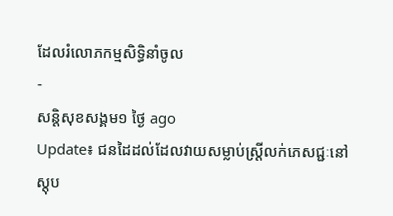ដែលរំលោភកម្មសិទ្ធិនាំចូល
-
សន្តិសុខសង្គម១ ថ្ងៃ ago
Update៖ ជនដៃដល់ដែលវាយសម្លាប់ស្ត្រីលក់ភេសជ្ជៈនៅស្តុប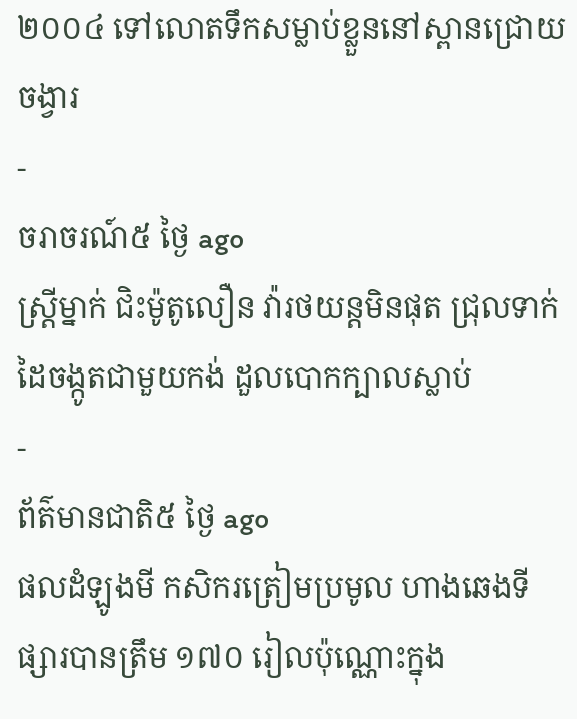២០០៤ ទៅលោតទឹកសម្លាប់ខ្លួននៅស្ពានជ្រោយចង្វារ
-
ចរាចរណ៍៥ ថ្ងៃ ago
ស្ត្រីម្នាក់ ជិះម៉ូតូលឿន វ៉ារថយន្តមិនផុត ជ្រុលទាក់ដៃចង្កូតជាមួយកង់ ដួលបោកក្បាលស្លាប់
-
ព័ត៌មានជាតិ៥ ថ្ងៃ ago
ផលដំឡូងមី កសិករត្រៀមប្រមូល ហាងឆេងទីផ្សារបានត្រឹម ១៧០ រៀលប៉ុណ្ណោះក្នុង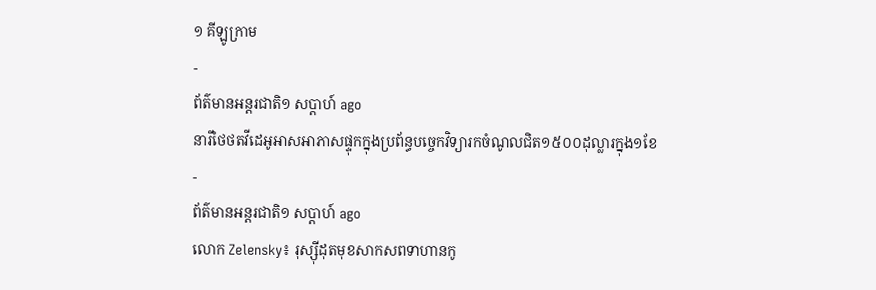១ គីឡូក្រាម
-
ព័ត៌មានអន្ដរជាតិ១ សប្តាហ៍ ago
នារីថៃថតវីដេអូអាសអាភាសផ្ទុកក្នុងប្រព័ន្ធបច្ចេកវិទ្យារកចំណូលជិត១៥០០ដុល្លារក្នុង១ខែ
-
ព័ត៌មានអន្ដរជាតិ១ សប្តាហ៍ ago
លោក Zelensky៖ រុស្ស៊ីដុតមុខសាកសពទាហានកូ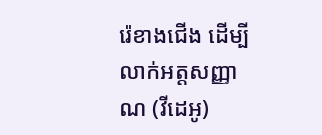រ៉េខាងជើង ដើម្បីលាក់អត្តសញ្ញាណ (វីដេអូ)